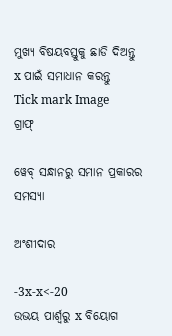ମୁଖ୍ୟ ବିଷୟବସ୍ତୁକୁ ଛାଡି ଦିଅନ୍ତୁ
x ପାଇଁ ସମାଧାନ କରନ୍ତୁ
Tick mark Image
ଗ୍ରାଫ୍

ୱେବ୍ ସନ୍ଧାନରୁ ସମାନ ପ୍ରକାରର ସମସ୍ୟା

ଅଂଶୀଦାର

-3x-x<-20
ଉଭୟ ପାର୍ଶ୍ୱରୁ x ବିୟୋଗ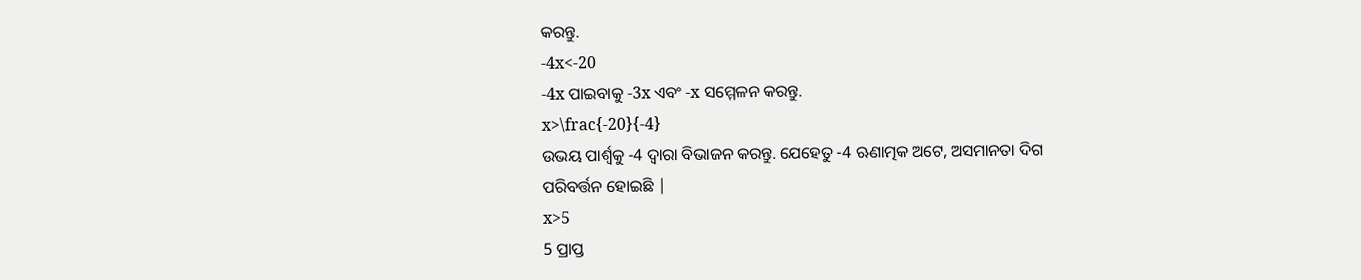କରନ୍ତୁ.
-4x<-20
-4x ପାଇବାକୁ -3x ଏବଂ -x ସମ୍ମେଳନ କରନ୍ତୁ.
x>\frac{-20}{-4}
ଉଭୟ ପାର୍ଶ୍ୱକୁ -4 ଦ୍ୱାରା ବିଭାଜନ କରନ୍ତୁ. ଯେହେତୁ -4 ଋଣାତ୍ମକ ଅଟେ, ଅସମାନତା ଦିଗ ପରିବର୍ତ୍ତନ ହୋଇଛି |
x>5
5 ପ୍ରାପ୍ତ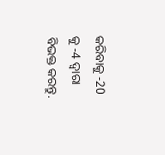କରିବାକୁ -20 କୁ -4 ଦ୍ୱାରା ବିଭକ୍ତ କରନ୍ତୁ.